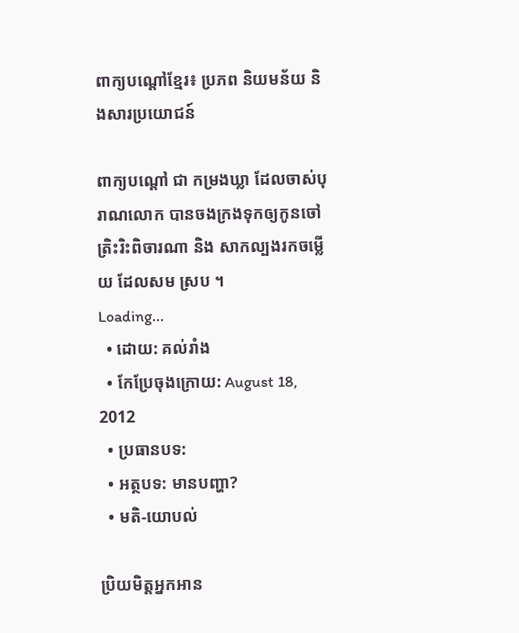ពាក្យបណ្តៅខ្មែរ៖ ប្រភព និយមន័យ និងសារប្រយោជន៍

ពាក្យបណ្តៅ ជា កម្រងឃ្លា ដែលចាស់បុរាណលោក បានចងក្រងទុកឲ្យកូនចៅត្រិះរិះពិចារណា និង សាកល្បងរកចម្លើយ ដែលសម ស្រប ។
Loading...
  • ដោយ: គល់រាំង
  • កែប្រែចុងក្រោយ: August 18, 2012
  • ប្រធានបទ:
  • អត្ថបទ: មានបញ្ហា?
  • មតិ-យោបល់

ប្រិយមិត្តអ្នកអាន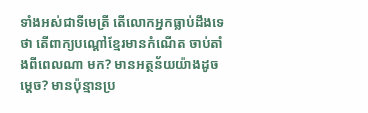ទាំងអស់ជាទីមេត្រី តើលោកអ្នកធ្លាប់ដឹងទេថា តើពាក្យបណ្តៅខ្មែរមានកំណើត ចាប់តាំងពីពេលណា មក? មានអត្ថន័យយ៉ាងដូចម្តេច? មានប៉ុន្មានប្រ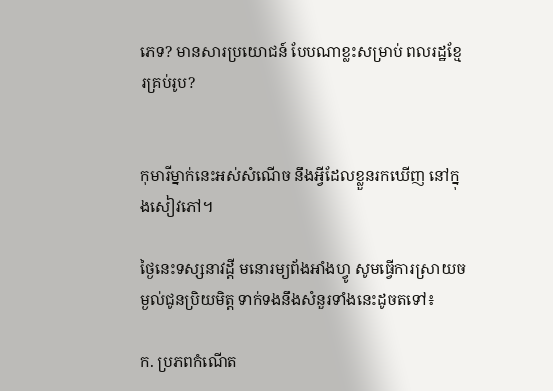ភេទ? មានសារប្រយោជន៍ បែបណាខ្លះសម្រាប់ ពលរដ្ឋខ្មែរគ្រប់រូប?


កុមារីម្នាក់នេះអស់សំណើច នឹងអ្វីដែលខ្លួនរកឃើញ នៅក្នុងសៀវភៅ។

ថ្ងៃនេះទស្សនាវដ្តី មនោរម្យព័ងអាំងហ្វូ សូមធ្វើការស្រាយចម្ងល់ជូនប្រិយមិត្ត ទាក់ទងនឹងសំនួរទាំងនេះដូចតទៅ៖

ក. ប្រភពកំណើត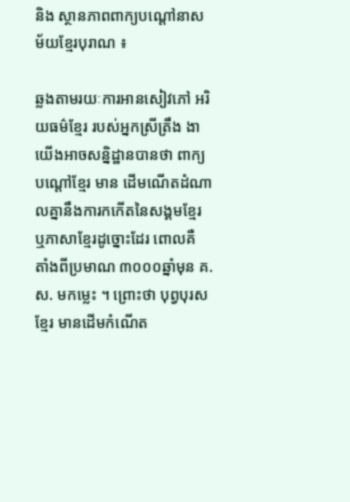និង ស្ថានភាពពាក្យបណ្តៅនាសម័យខ្មែរបុរាណ ៖

ឆ្លងតាមរយៈការអានសៀវភៅ អរិយធម៌ខ្មែរ របស់អ្នកស្រីត្រឹង ងា យើងអាចសន្និដ្ឋានបានថា ពាក្យបណ្តៅខ្មែរ មាន ដើមណើតដំណាលគ្នានឹងការកកើតនៃសង្គមខ្មែរ ឬភាសាខ្មែរដូច្នោះដែរ ពោលគឺ តាំងពីប្រមាណ ៣០០០ឆ្នាំមុន គ.ស. មកម្លេះ ។ ព្រោះថា បុព្វបុរសខ្មែរ មានដើមកំណើត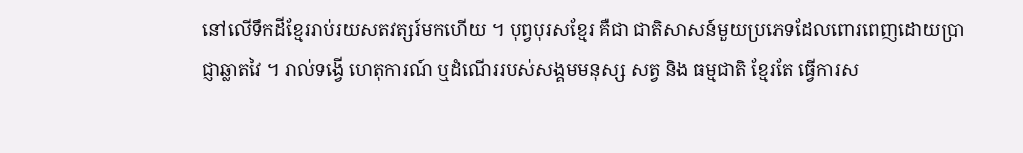នៅលើទឹកដីខ្មែររាប់រយសតវត្សរ៍មកហើយ ។ បុព្វបុរសខ្មែរ គឺជា ជាតិសាសន៍មួយប្រភេទដែលពោរពេញដោយប្រាជ្ញាឆ្លាតវៃ ។ រាល់ទង្វើ ហេតុការណ៍ ឬដំណើររបស់សង្គមមនុស្ស សត្វ និង ធម្មជាតិ ខ្មែរតែ ធ្វើការស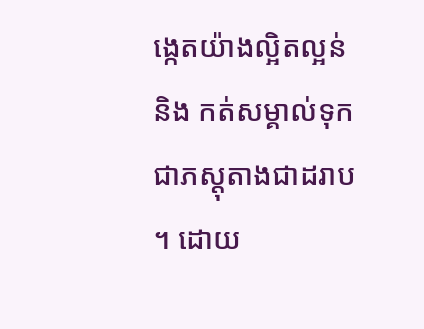ង្កេតយ៉ាងល្អិតល្អន់ និង កត់សម្គាល់ទុកជាភស្តុតាងជាដរាប ។ ដោយ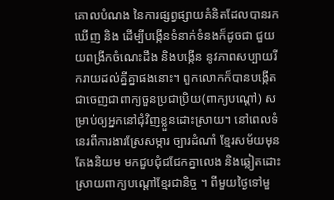គោលបំណង នៃការផ្សព្វផ្សាយគំនិតដែលបានរកឃើញ និង ដើម្បីបង្កើនទំនាក់ទំនងក៏ដូចជា ជួយយពង្រីកចំណេះដឹង និងបង្កើន នូវភាពសប្បាយរីករាយដល់គ្នីគ្នាផងនោះ។ ពួកលោកក៏បានបង្កើតជាចេញជាពាក្យចួនប្រជាប្រិយ(ពាក្យបណ្តៅ) សម្រាប់ឲ្យអ្នកនៅជុំវិញខ្លួនដោះស្រាយ។ នៅពេលទំនេរពីការងារស្រែសម្ការ ច្បារដំណាំ ខ្មែរសម័យមុន តែងនិយម មកជួបជុំជជែកគ្នាលេង និងឆ្លៀតដោះស្រាយពាក្យបណ្តៅខ្មែរជានិច្ច ។ ពីមួយថ្ងៃទៅមួ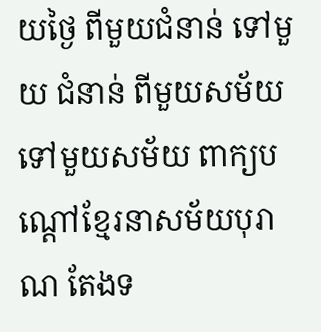យថ្ងៃ ពីមួយជំនាន់ ទៅមួយ ជំនាន់ ពីមួយសម័យទៅមួយសម័យ ពាក្យបណ្តៅខ្មែរនាសម័យបុរាណ តែងទ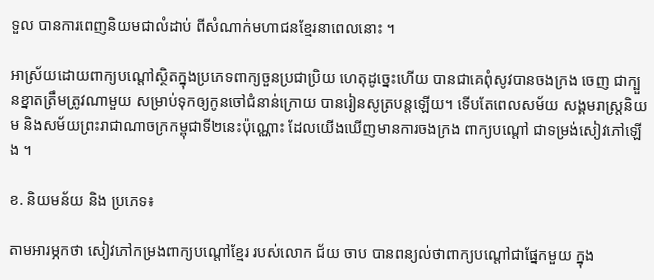ទួល បានការពេញនិយមជាលំដាប់ ពីសំណាក់មហាជនខ្មែរនាពេលនោះ ។

អាស្រ័យដោយពាក្យបណ្តៅស្ថិតក្នុងប្រភេទពាក្យចួនប្រជាប្រិយ ហេតុដូច្នេះហើយ បានជាគេពុំសូវបានចងក្រង ចេញ ជាក្បួនខ្នាតត្រឹមត្រូវណាមួយ សម្រាប់ទុកឲ្យកូនចៅជំនាន់ក្រោយ បានរៀនសូត្របន្តឡើយ។ ទើបតែពេលសម័យ សង្គមរាស្ត្រនិយម និងសម័យព្រះរាជាណាចក្រកម្ពុជាទី២នេះប៉ុណ្ណោះ ដែលយើងឃើញមានការចងក្រង ពាក្យបណ្តៅ ជាទម្រង់សៀវភៅឡើង ។

ខ. និយមន័យ និង ប្រភេទ៖

តាមអារម្ភកថា សៀវភៅកម្រងពាក្យបណ្តៅខ្មែរ របស់លោក ជ័យ ចាប បានពន្យល់ថាពាក្យបណ្តៅជាផ្នែកមួយ ក្នុង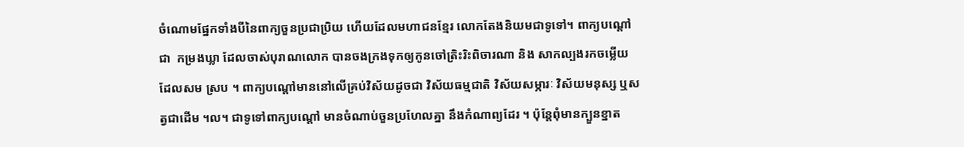ចំណោមផ្នែកទាំងបីនៃពាក្យចួនប្រជាប្រិយ ហើយដែលមហាជនខ្មែរ លោកតែងនិយមជាទូទៅ។ ពាក្យបណ្តៅ ជា  កម្រងឃ្លា ដែលចាស់បុរាណលោក បានចងក្រងទុកឲ្យកូនចៅត្រិះរិះពិចារណា និង សាកល្បងរកចម្លើយ ដែលសម ស្រប ។ ពាក្យបណ្តៅមាននៅលើគ្រប់វិស័យដូចជា វិស័យធម្មជាតិ វិស័យសម្ភារៈ វិស័យមនុស្ស ឬសត្វជាដើម ។ល។ ជាទូទៅពាក្យបណ្តៅ មានចំណាប់ចួនប្រហែលគ្នា នឹងកំណាព្យដែរ ។ ប៉ុន្តែពុំមានក្បួនខ្នាត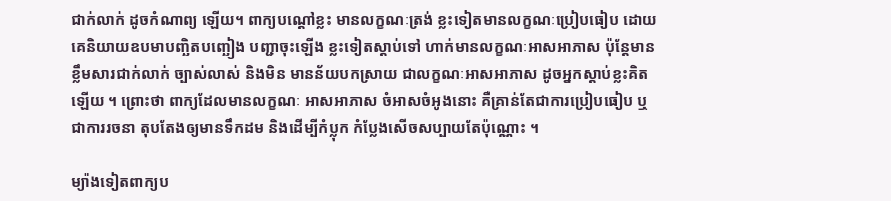ជាក់លាក់ ដូចកំណាព្យ ឡើយ។ ពាក្យបណ្តៅខ្លះ មានលក្ខណៈត្រង់ ខ្លះទៀតមានលក្ខណៈប្រៀបធៀប ដោយគេនិយាយឧបមាបញ្ឆិតបញ្ឆៀង បញ្ជាចុះឡើង ខ្លះទៀតស្តាប់ទៅ ហាក់មានលក្ខណៈអាសអាភាស ប៉ុន្តែមានខ្លឹមសារជាក់លាក់ ច្បាស់លាស់ និងមិន មានន័យបកស្រាយ ជាលក្ខណៈអាសអាភាស ដូចអ្នកស្តាប់ខ្លះគិតឡើយ ។ ព្រោះថា ពាក្យដែលមានលក្ខណៈ អាសអាភាស ចំអាសចំអូងនោះ គឺគ្រាន់តែជាការប្រៀបធៀប ឬជាការរចនា តុបតែងឲ្យមានទឹកដម និងដើម្បីកំប្លុក កំប្លែងសើចសប្បាយតែប៉ុណ្ណោះ ។

ម្យ៉ាងទៀតពាក្យប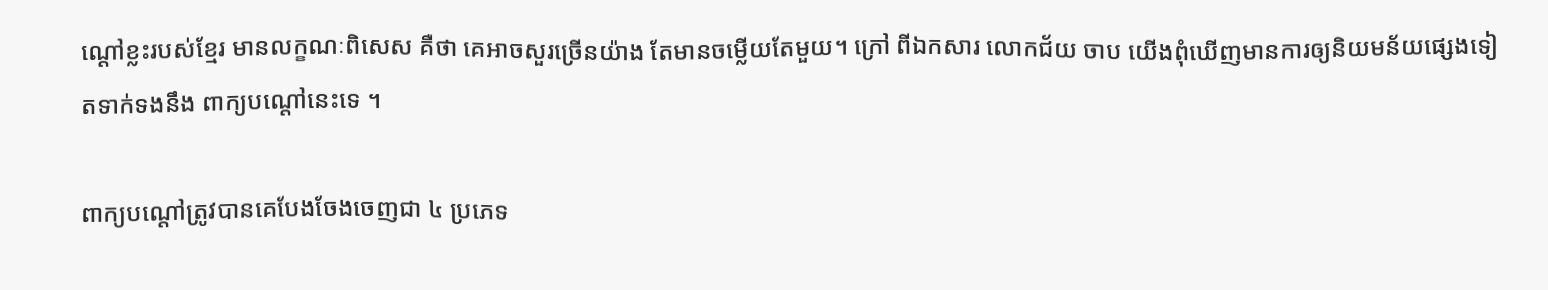ណ្តៅខ្លះរបស់ខ្មែរ មានលក្ខណៈពិសេស គឺថា គេអាចសួរច្រើនយ៉ាង តែមានចម្លើយតែមួយ។ ក្រៅ ពីឯកសារ លោកជ័យ ចាប យើងពុំឃើញមានការឲ្យនិយមន័យផ្សេងទៀតទាក់ទងនឹង ពាក្យបណ្តៅនេះទេ ។

ពាក្យបណ្តៅត្រូវបានគេបែងចែងចេញជា ៤ ប្រភេទ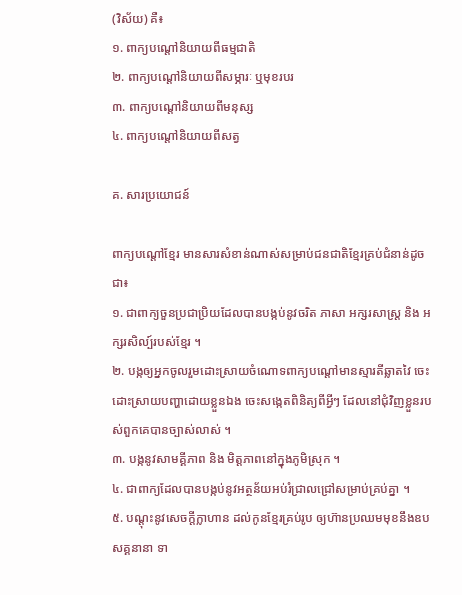(វិស័យ) គឺ៖
១. ពាក្យបណ្តៅនិយាយពីធម្មជាតិ
២. ពាក្យបណ្តៅនិយាយពីសម្ភារៈ ឬមុខរបរ
៣. ពាក្យបណ្តៅនិយាយពីមនុស្ស
៤. ពាក្យបណ្តៅនិយាយពីសត្វ

គ. សារប្រយោជន៍

ពាក្យបណ្តៅខ្មែរ មានសារសំខាន់ណាស់សម្រាប់ជនជាតិខ្មែរគ្រប់ជំនាន់ដូចជា៖
១. ជាពាក្យចួនប្រជាប្រិយដែលបានបង្កប់នូវចរិត ភាសា អក្សរសាស្ត្រ និង អក្សរសិល្ប៍របស់ខ្មែរ ។
២. បង្កឲ្យអ្នកចូលរួមដោះស្រាយចំណោទពាក្យបណ្តៅមានស្មារតីឆ្លាតវៃ ចេះដោះស្រាយបញ្ហាដោយខ្លួនឯង ចេះសង្កេតពិនិត្យពីអ្វីៗ ដែលនៅជុំវិញខ្លួនរបស់ពួកគេបានច្បាស់លាស់ ។
៣. បង្កនូវសាមគ្គីភាព និង មិត្តភាពនៅក្នុងភូមិស្រុក ។
៤. ជាពាក្យដែលបានបង្កប់នូវអត្ថន័យអប់រំជ្រាលជ្រៅសម្រាប់គ្រប់គ្នា ។
៥. បណ្តុះនូវសេចក្តីក្លាហាន ដល់កូនខ្មែរគ្រប់រូប ឲ្យហ៊ានប្រឈមមុខនឹងឧបសគ្គនានា ទា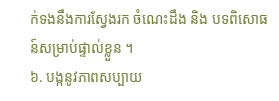ក់ទងនឹងការស្វែងរក ចំណេះដឹង និង បទពិសោធន៍សម្រាប់ផ្ទាល់ខ្លួន ។
៦. បង្កនូវភាពសប្បាយ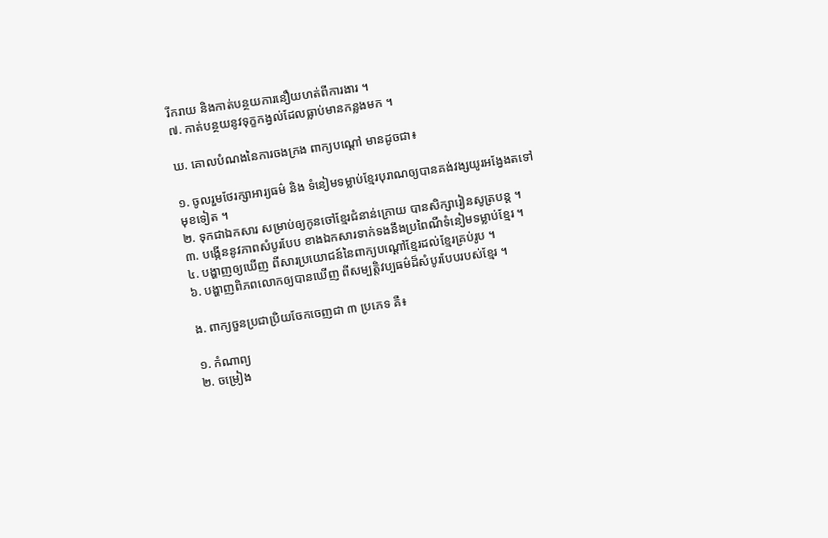រីករាយ និងកាត់បន្ថយការនឿយហត់ពីការងារ ។
៧. កាត់បន្ថយនូវទុក្ខកង្វល់ដែលធ្លាប់មានកន្លងមក ។

ឃ. គោលបំណងនៃការចងក្រង ពាក្យបណ្តៅ មានដូចជា៖

១. ចូលរួមថែរក្សាអារ្យធម៌ និង ទំនៀមទម្លាប់ខ្មែរបុរាណឲ្យបានគង់វង្សយូរអង្វែងតទៅមុខទៀត ។
២. ទុកជាឯកសារ សម្រាប់ឲ្យកូនចៅខ្មែរជំនាន់ក្រោយ បានសិក្សារៀនសូត្របន្ត ។
៣. បង្កើននូវភាពសំបូរបែប ខាងឯកសារទាក់ទងនឹងប្រពៃណីទំនៀមទម្លាប់ខ្មែរ ។
៤. បង្ហាញឲ្យឃើញ ពីសារប្រយោជន៍នៃពាក្យបណ្តៅខ្មែរដល់ខ្មែរគ្រប់រូប ។
៦. បង្ហាញពិភពលោកឲ្យបានឃើញ ពីសម្បត្តិវប្បធម៌ដ៏សំបូរបែបរបស់ខ្មែរ ។

ង. ពាក្យចួនប្រជាប្រិយចែកចេញជា ៣ ប្រភេទ គឺ៖

១. កំណាព្យ
២. ចម្រៀង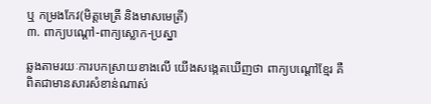ឬ កម្រងកែវ(មិត្តមេត្រី និងមាសមេត្រី)
៣. ពាក្យបណ្តៅ-ពាក្យស្លោក-ប្រស្នា

ឆ្លងតាមរយៈការបកស្រាយខាងលើ យើងសង្កេតឃើញថា ពាក្យបណ្តៅខ្មែរ គឺពិតជាមានសារសំខាន់ណាស់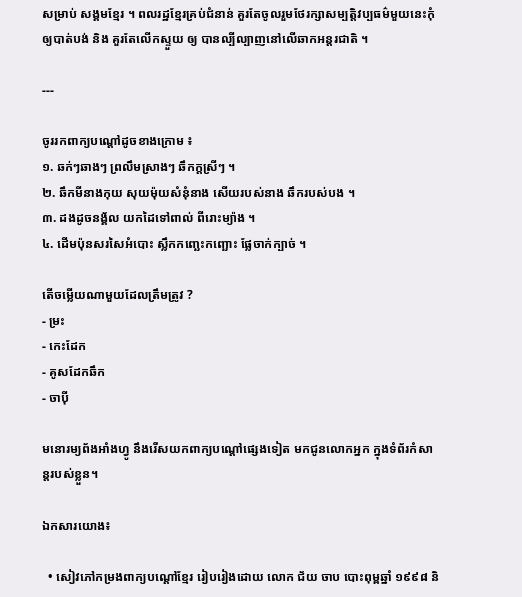សម្រាប់ សង្គមខ្មែរ ។ ពលរដ្ឋខ្មែរគ្រប់ជំនាន់ គួរតែចូលរួមថែរក្សាសម្បត្តិវប្បធម៌មួយនេះកុំឲ្យបាត់បង់ និង គួរតែលើកស្ទួយ ឲ្យ បានល្បីល្បាញនៅលើឆាកអន្តរជាតិ ។

---

ចូររកពាក្យបណ្តៅដូចខាងក្រោម ៖
១. ឆក់ៗឆាងៗ ព្រលឹមស្រាងៗ ឆឹកក្តស្រីៗ ។
២. ឆឹកមីនាងកុយ សុយម៉ុយសំនុំនាង សើយរបស់នាង ឆឹករបស់បង ។
៣. ដងដូចនង្គ័ល យកដៃទៅពាល់ ពីរោះម្យ៉ាង ។
៤. ដើមប៉ុនសរសៃអំបោះ ស្លឹកកញ្ឆេះកញ្ឆោះ ផ្លែចាក់ក្បាច់ ។

តើចម្លើយណាមួយដែលត្រឹមត្រូវ ?
- ម្រះ
- កេះដែក
- គូសដែកឆឹក
- ចាប៉ី

មនោរម្យព័ងអាំងហ្វូ នឹងរើសយកពាក្យបណ្ដៅផ្សេងទៀត មកជូនលោកអ្នក ក្នុងទំព័រកំសាន្ដរបស់ខ្លួន។

ឯកសារយោង៖

  • សៀវភៅកម្រងពាក្យបណ្តៅខ្មែរ រៀបរៀងដោយ លោក ជ័យ ចាប បោះពុម្ពឆ្នាំ ១៩៩៨ និ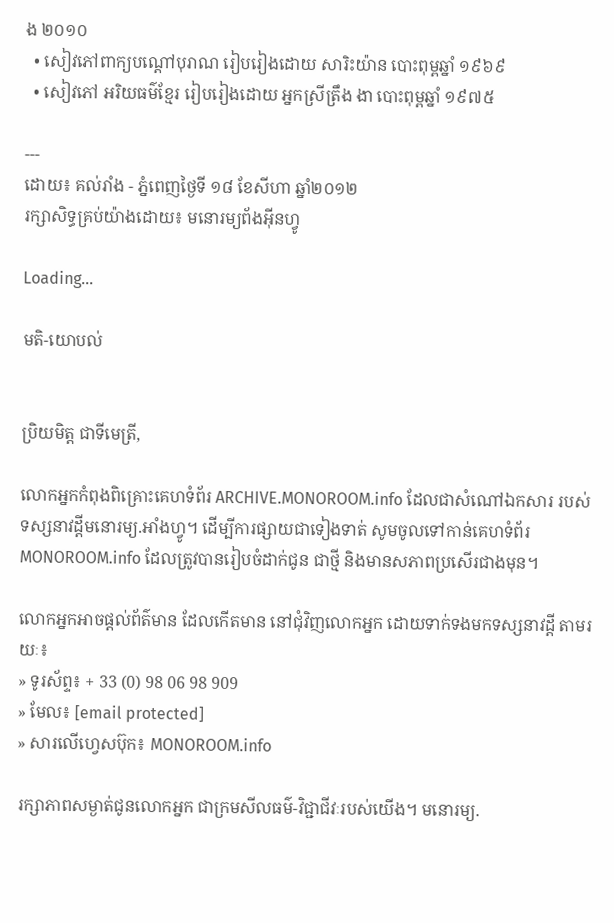ង ២០១០
  • សៀវភៅពាក្យបណ្តៅបុរាណ រៀបរៀងដោយ សារិះយ៉ាន បោះពុម្ពឆ្នាំ ១៩៦៩
  • សៀវភៅ អរិយធម៌ខ្មែរ រៀបរៀងដោយ អ្នកស្រីត្រឹង ងា បោះពុម្ពឆ្នាំ ១៩៧៥

---
ដោយ៖ គល់រាំង - ភ្នំពេញថ្ងៃទី ១៨ ខែសីហា ឆ្នាំ២០១២
រក្សាសិទ្ធគ្រប់យ៉ាងដោយ៖ មនោរម្យព័ងអ៊ីនហ្វូ

Loading...

មតិ-យោបល់


ប្រិយមិត្ត ជាទីមេត្រី,

លោកអ្នកកំពុងពិគ្រោះគេហទំព័រ ARCHIVE.MONOROOM.info ដែលជាសំណៅឯកសារ របស់ទស្សនាវដ្ដីមនោរម្យ.អាំងហ្វូ។ ដើម្បីការផ្សាយជាទៀងទាត់ សូមចូលទៅកាន់គេហទំព័រ MONOROOM.info ដែលត្រូវបានរៀបចំដាក់ជូន ជាថ្មី និងមានសភាពប្រសើរជាងមុន។

លោកអ្នកអាចផ្ដល់ព័ត៌មាន ដែលកើតមាន នៅជុំវិញលោកអ្នក ដោយទាក់ទងមកទស្សនាវដ្ដី តាមរយៈ៖
» ទូរស័ព្ទ៖ + 33 (0) 98 06 98 909
» មែល៖ [email protected]
» សារលើហ្វេសប៊ុក៖ MONOROOM.info

រក្សាភាពសម្ងាត់ជូនលោកអ្នក ជាក្រមសីលធម៌-វិជ្ជាជីវៈរបស់យើង។ មនោរម្យ.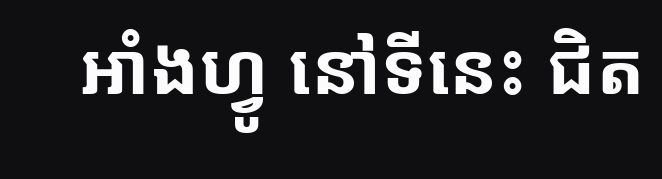អាំងហ្វូ នៅទីនេះ ជិត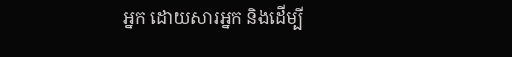អ្នក ដោយសារអ្នក និងដើម្បី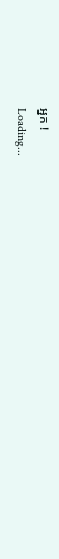អ្នក !
Loading...